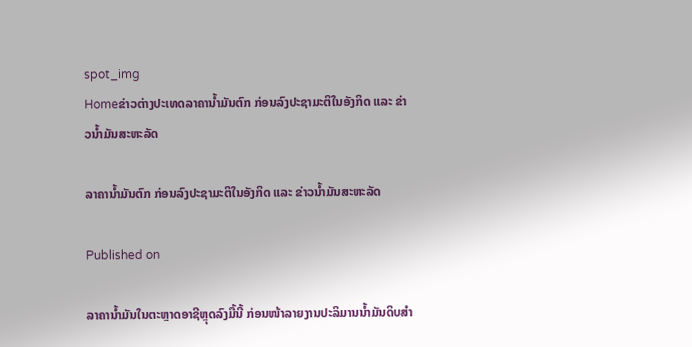spot_img
Homeຂ່າວຕ່າງປະເທດລາຄານໍ້າມັນຕົກ ກ່ອນລົງປະຊາມະຕິໃນອັງກິດ ແລະ ຂ່າວນໍ້າມັນສະຫະລັດ

ລາຄານໍ້າມັນຕົກ ກ່ອນລົງປະຊາມະຕິໃນອັງກິດ ແລະ ຂ່າວນໍ້າມັນສະຫະລັດ

Published on

ລາຄານໍ້າມັນໃນຕະຫຼາດອາຊີຫຼຸດລົງມື້ນີ້ ກ່ອນໜ້າລາຍງານປະລິມານນໍ້າມັນດິບສຳ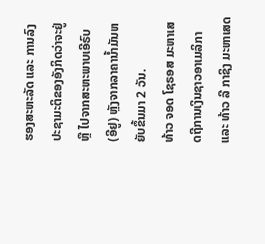ຮອງສະຫະລັດ ແລະ ການລົງປະຊາມະຕິຂອງອັງກິດວ່າຈະຢູ່ ຫຼື ໄປຈາກສະຫະພາບເອີຣົບ (ອີຢູ) ຫຼັງຈາກລາຄານໍ້າມັນຫຍັບຂຶ້ນມາ 2 ວັນ.
ທ້າວ ຈອດ ໂຊຣອສ ມະຫາເສດຖີການເງິນຊາວອາເມລິກາ ແລະ ທ້າວ ລີ ກາຊິງ ມະຫາເສດ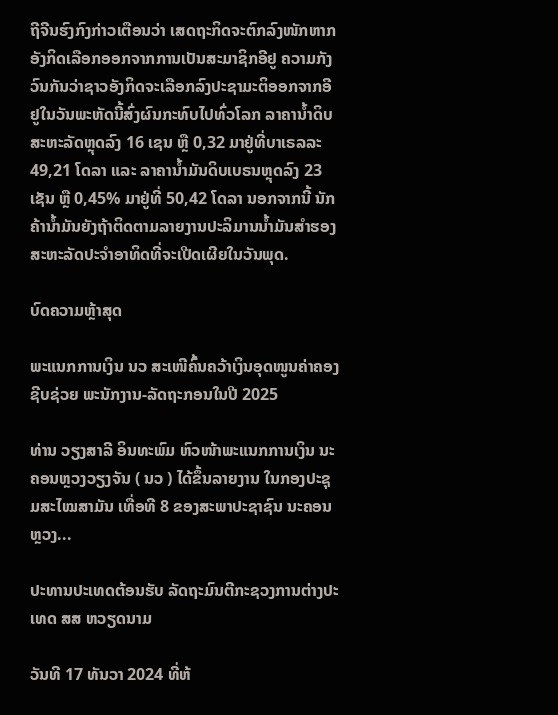ຖີຈີນຮົງກົງກ່າວເຕືອນວ່າ ເສດຖະກິດຈະຕົກລົງໜັກຫາກອັງກິດເລືອກອອກຈາກການເປັນສະມາຊິກອີຢູ ຄວາມກັງວົນກັນວ່າຊາວອັງກິດຈະເລືອກລົງປະຊາມະຕິອອກຈາກອີຢູໃນວັນພະຫັດນີ້ສົ່ງຜົນກະທົບໄປທົ່ວໂລກ ລາຄານໍ້າດິບສະຫະລັດຫຼຸດລົງ 16 ເຊນ ຫຼື 0,32 ມາຢູ່ທີ່ບາເຣລລະ 49,21 ໂດລາ ແລະ ລາຄານໍ້າມັນດິບເບຣນຫຼຸດລົງ 23 ເຊັນ ຫຼື 0,45% ມາຢູ່ທີ່ 50,42 ໂດລາ ນອກຈາກນີ້ ນັກຄ້ານໍ້າມັນຍັງຖ້າຕິດຕາມລາຍງານປະລິມານນໍ້າມັນສຳຮອງສະຫະລັດປະຈຳອາທິດທີ່ຈະເປີດເຜີຍໃນວັນພຸດ.

ບົດຄວາມຫຼ້າສຸດ

ພະແນກການເງິນ ນວ ສະເໜີຄົ້ນຄວ້າເງິນອຸດໜູນຄ່າຄອງຊີບຊ່ວຍ ພະນັກງານ-ລັດຖະກອນໃນປີ 2025

ທ່ານ ວຽງສາລີ ອິນທະພົມ ຫົວໜ້າພະແນກການເງິນ ນະຄອນຫຼວງວຽງຈັນ ( ນວ ) ໄດ້ຂຶ້ນລາຍງານ ໃນກອງປະຊຸມສະໄໝສາມັນ ເທື່ອທີ 8 ຂອງສະພາປະຊາຊົນ ນະຄອນຫຼວງ...

ປະທານປະເທດຕ້ອນຮັບ ລັດຖະມົນຕີກະຊວງການຕ່າງປະເທດ ສສ ຫວຽດນາມ

ວັນທີ 17 ທັນວາ 2024 ທີ່ຫ້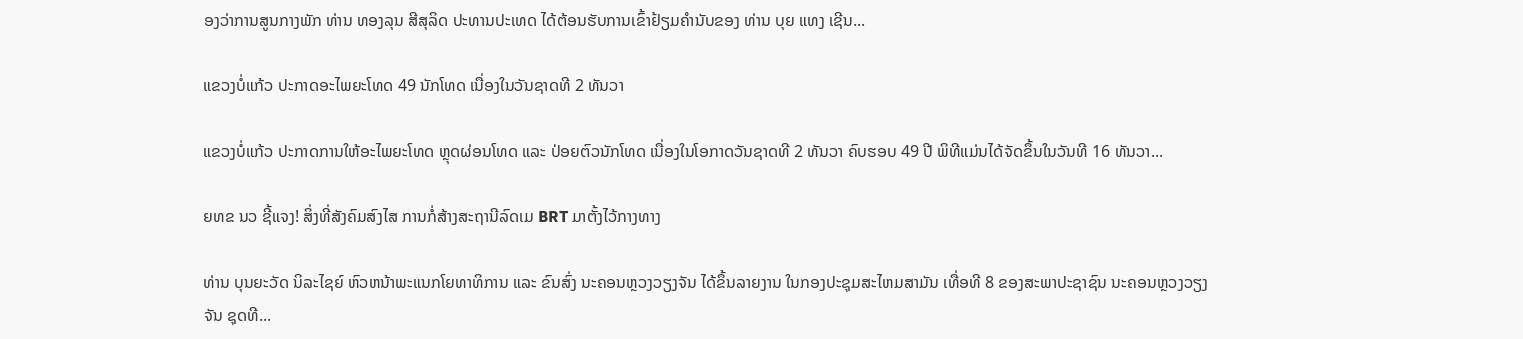ອງວ່າການສູນກາງພັກ ທ່ານ ທອງລຸນ ສີສຸລິດ ປະທານປະເທດ ໄດ້ຕ້ອນຮັບການເຂົ້າຢ້ຽມຄຳນັບຂອງ ທ່ານ ບຸຍ ແທງ ເຊີນ...

ແຂວງບໍ່ແກ້ວ ປະກາດອະໄພຍະໂທດ 49 ນັກໂທດ ເນື່ອງໃນວັນຊາດທີ 2 ທັນວາ

ແຂວງບໍ່ແກ້ວ ປະກາດການໃຫ້ອະໄພຍະໂທດ ຫຼຸດຜ່ອນໂທດ ແລະ ປ່ອຍຕົວນັກໂທດ ເນື່ອງໃນໂອກາດວັນຊາດທີ 2 ທັນວາ ຄົບຮອບ 49 ປີ ພິທີແມ່ນໄດ້ຈັດຂຶ້ນໃນວັນທີ 16 ທັນວາ...

ຍທຂ ນວ ຊີ້ແຈງ! ສິ່ງທີ່ສັງຄົມສົງໄສ ການກໍ່ສ້າງສະຖານີລົດເມ BRT ມາຕັ້ງໄວ້ກາງທາງ

ທ່ານ ບຸນຍະວັດ ນິລະໄຊຍ໌ ຫົວຫນ້າພະແນກໂຍທາທິການ ແລະ ຂົນສົ່ງ ນະຄອນຫຼວງວຽງຈັນ ໄດ້ຂຶ້ນລາຍງານ ໃນກອງປະຊຸມສະໄຫມສາມັນ ເທື່ອທີ 8 ຂອງສະພາປະຊາຊົນ ນະຄອນຫຼວງວຽງຈັນ ຊຸດທີ...